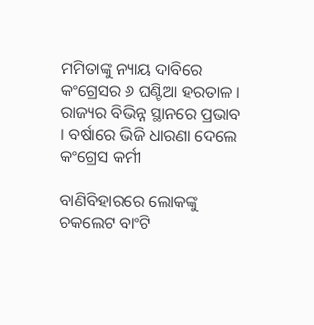ମମିତାଙ୍କୁ ନ୍ୟାୟ ଦାବିରେ କଂଗ୍ରେସର ୬ ଘଣ୍ଟିଆ ହରତାଳ । ରାଜ୍ୟର ବିଭିନ୍ନ ସ୍ଥାନରେ ପ୍ରଭାବ । ବର୍ଷାରେ ଭିଜି ଧାରଣା ଦେଲେ କଂଗ୍ରେସ କର୍ମୀ

ବାଣିବିହାରରେ ଲୋକଙ୍କୁ ଚକଲେଟ ବାଂଟି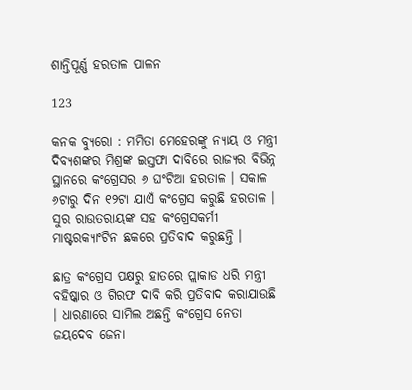ଶାନ୍ତିପୂର୍ଣ୍ଣ ହରତାଳ ପାଳନ

123

କନକ ବ୍ୟୁରୋ : ମମିତା ମେହେରଙ୍କୁ ନ୍ୟାୟ ଓ ମନ୍ତ୍ରୀ ଦିବ୍ୟଶଙ୍କର ମିଶ୍ରଙ୍କ ଇସ୍ତଫା ଦାବିରେ ରାଜ୍ୟର ବିଭିନ୍ନ ସ୍ଥାନରେ କଂଗ୍ରେସର ୬ ଘଂଟିଆ ହରତାଳ । ସକାଳ ୬ଟାରୁ ଦିନ ୧୨ଟା ଯାଏଁ କଂଗ୍ରେସ କରୁଛି ହରତାଳ । ସୁର ରାଉତରାୟଙ୍କ ସହ କଂଗ୍ରେସକର୍ମୀ ମାଷ୍ଟରକ୍ୟାଂଟିନ ଛକରେ ପ୍ରତିବାଦ କରୁଛନ୍ତି ।

ଛାତ୍ର କଂଗ୍ରେସ ପକ୍ଷରୁ ହାତରେ ପ୍ଲାକାଡ ଧରି ମନ୍ତ୍ରୀ ବହିଷ୍କାର ଓ ଗିରଫ ଦାବି କରି ପ୍ରତିବାଦ କରାଯାଉଛି । ଧାରଣାରେ ସାମିଲ ଅଛନ୍ତି କଂଗ୍ରେସ ନେତା ଜୟଦେବ ଜେନା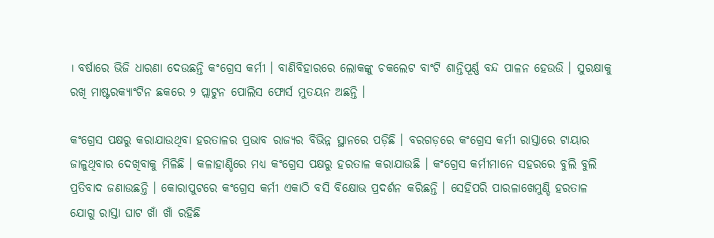। ବର୍ଷାରେ ଭିଜି ଧାରଣା ଦେଉଛନ୍ତି କଂଗ୍ରେସ କର୍ମୀ । ବାଣିବିହାରରେ ଲୋକଙ୍କୁ ଚକଲେଟ ବାଂଟି ଶାନ୍ତିପୂର୍ଣ୍ଣ ବନ୍ଦ ପାଳନ ହେଉଉି । ସୁରକ୍ଷାକୁ ରଖି ମାଷ୍ଟରକ୍ୟାଂଟିନ ଛକରେ ୨ ପ୍ଲାଟୁନ ପୋଲିସ ଫୋର୍ସ ମୁତୟନ ଅଛନ୍ତି ।

କଂଗ୍ରେସ ପକ୍ଷରୁ କରାଯାଉଥିବା ହରତାଳର ପ୍ରଭାବ ରାଜ୍ୟର ବିଭିନ୍ନ ସ୍ଥାନରେ ପଡ଼ିଛି । ବରଗଡ଼ରେ କଂଗ୍ରେସ କର୍ମୀ ରାସ୍ତାରେ ଟାୟାର ଜାଳୁଥିବାର ଦେଖିବାକୁ ମିଳିଛି । କଳାହାଣ୍ଡିରେ ମଧ୍ୟ କଂଗ୍ରେସ ପକ୍ଷରୁ ହରତାଳ କରାଯାଉଛି । କଂଗ୍ରେସ କର୍ମୀମାନେ ସହରରେ ବୁଲି ବୁଲି ପ୍ରତିବାଦ ଜଣାଉଛନ୍ତି । କୋରାପୁଟରେ କଂଗ୍ରେସ କର୍ମୀ ଏକାଠି ବସି ବିକ୍ଷୋଭ ପ୍ରଦର୍ଶନ କରିଛନ୍ତି । ସେହିପରି ପାରଳାଖେମୁଣ୍ଡି ହରତାଳ ଯୋଗୁ ରାସ୍ତା ଘାଟ ଖାଁ ଖାଁ ରହିଛି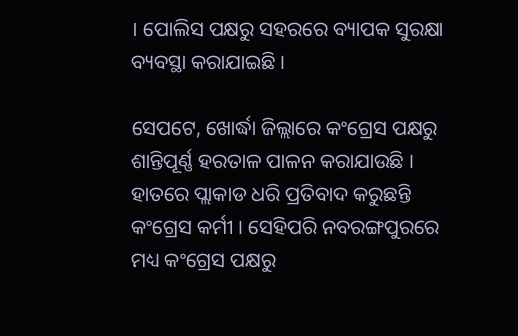। ପୋଲିସ ପକ୍ଷରୁ ସହରରେ ବ୍ୟାପକ ସୁରକ୍ଷା ବ୍ୟବସ୍ଥା କରାଯାଇଛି ।

ସେପଟେ, ଖୋର୍ଦ୍ଧା ଜିଲ୍ଲାରେ କଂଗ୍ରେସ ପକ୍ଷରୁ ଶାନ୍ତିପୂର୍ଣ୍ଣ ହରତାଳ ପାଳନ କରାଯାଉଛି । ହାତରେ ପ୍ଲାକାଡ ଧରି ପ୍ରତିବାଦ କରୁଛନ୍ତି କଂଗ୍ରେସ କର୍ମୀ । ସେହିପରି ନବରଙ୍ଗପୁରରେ ମଧ୍ୟ କଂଗ୍ରେସ ପକ୍ଷରୁ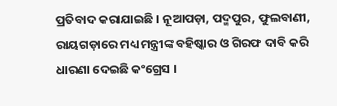ପ୍ରତିବାଦ କରାଯାଇଛି । ନୂଆପଡ଼ା, ପଦ୍ମପୁର, ଫୁଲବାଣୀ, ରାୟଗଡ଼ାରେ ମଧ୍ୟ ମନ୍ତ୍ରୀଙ୍କ ବହିଷ୍କାର ଓ ଗିରଫ ଦାବି କରି ଧାରଣା ଦେଇଛି କଂଗ୍ରେସ ।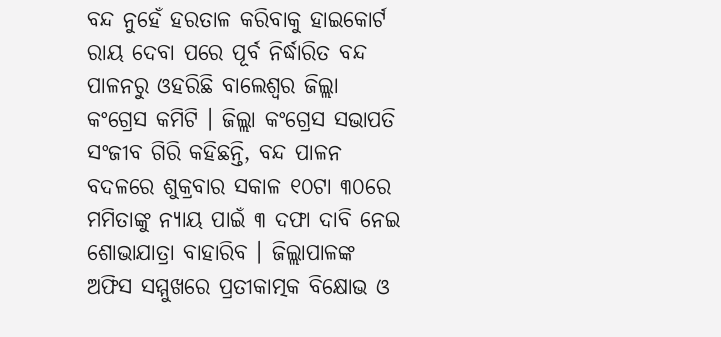ବନ୍ଦ ନୁହେଁ ହରତାଳ କରିବାକୁ ହାଇକୋର୍ଟ ରାୟ ଦେବା ପରେ ପୂର୍ବ ନିର୍ଦ୍ଧାରିତ ବନ୍ଦ ପାଳନରୁ ଓହରିଛି ବାଲେଶ୍ୱର ଜିଲ୍ଲା କଂଗ୍ରେସ କମିଟି । ଜିଲ୍ଲା କଂଗ୍ରେସ ସଭାପତି ସଂଜୀବ ଗିରି କହିଛନ୍ତି, ବନ୍ଦ ପାଳନ ବଦଳରେ ଶୁକ୍ରବାର ସକାଳ ୧୦ଟା ୩୦ରେ ମମିତାଙ୍କୁ ନ୍ୟାୟ ପାଇଁ ୩ ଦଫା ଦାବି ନେଇ ଶୋଭାଯାତ୍ରା ବାହାରିବ । ଜିଲ୍ଲାପାଳଙ୍କ ଅଫିସ ସମ୍ମୁଖରେ ପ୍ରତୀକାତ୍ମକ ବିକ୍ଷୋଭ ଓ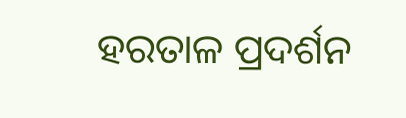ହରତାଳ ପ୍ରଦର୍ଶନ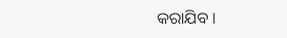କରାଯିବ ।